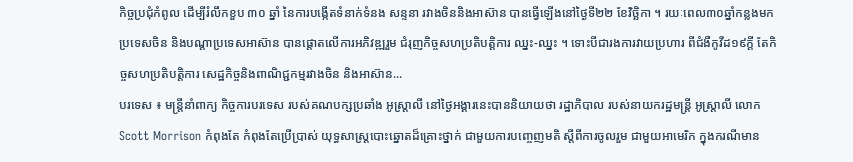កិច្ចប្រជុំកំពូល ដើម្បីរំលឹកខួប ៣០ ឆ្នាំ នៃការបង្កើតទំនាក់ទំនង សន្ទនា រវាងចិននិងអាស៊ាន បានធ្វើឡើងនៅថ្ងៃទី២២ ខែវិច្ឆិកា ។ រយៈពេល៣០ឆ្នាំកន្លងមក ប្រទេសចិន និងបណ្តាប្រទេសអាស៊ាន បានផ្តោតលើការអភិវឌ្ឍរួម ជំរុញកិច្ចសហប្រតិបត្តិការ ឈ្នះ-ឈ្នះ ។ ទោះបីជារងការវាយប្រហារ ពីជំងឺកូវីដ១៩ក្តី តែកិច្ចសហប្រតិបត្តិការ សេដ្ឋកិច្ចនិងពាណិជ្ជកម្មរវាងចិន និងអាស៊ាន...
បរទេស ៖ មន្ត្រីនាំពាក្យ កិច្ចការបរទេស របស់គណបក្សប្រឆាំង អូស្ត្រាលី នៅថ្ងៃអង្គារនេះបាននិយាយថា រដ្ឋាភិបាល របស់នាយករដ្ឋមន្ត្រី អូស្ត្រាលី លោក Scott Morrison កំពុងតែ កំពុងតែប្រើប្រាស់ យុទ្ធសាស្ត្របោះឆ្នោតដ៏គ្រោះថ្នាក់ ជាមួយការបញ្ចេញមតិ ស្តីពីការចូលរួម ជាមួយអាមេរិក ក្នុងករណីមាន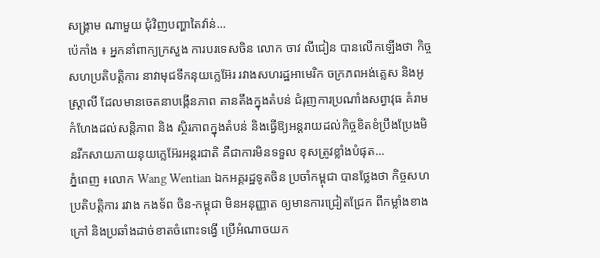សង្គ្រាម ណាមួយ ជុំវិញបញ្ហាតៃវ៉ាន់...
ប៉េកាំង ៖ អ្នកនាំពាក្យក្រសួង ការបរទេសចិន លោក ចាវ លីជៀន បានលើកឡើងថា កិច្ចសហប្រតិបត្តិការ នាវាមុជទឹកនុយក្លេអ៊ែរ រវាងសហរដ្ឋអាមេរិក ចក្រភពអង់គ្លេស និងអូស្ត្រាលី ដែលមានចេតនាបង្កើនភាព តានតឹងក្នុងតំបន់ ជំរុញការប្រណាំងសព្វាវុធ គំរាមកំហែងដល់សន្តិភាព និង ស្ថិរភាពក្នុងតំបន់ និងធ្វើឱ្យអន្តរាយដល់កិច្ចខិតខំប្រឹងប្រែងមិនរីកសាយភាយនុយក្លេអ៊ែរអន្តរជាតិ គឺជាការមិនទទួល ខុសត្រូវខ្លាំងបំផុត...
ភ្នំពេញ ៖លោក Wang Wentian ឯកអគ្គរដ្ឋទូតចិន ប្រចាំកម្ពុជា បានថ្លែងថា កិច្ចសហប្រតិបត្តិការ រវាង កងទ័ព ចិន-កម្ពុជា មិនអនុញ្ញាត ឲ្យមានការជ្រៀតជ្រែក ពីកម្លាំងខាងក្រៅ និងប្រឆាំងដាច់ខាតចំពោះទង្វើ ប្រើអំណាចយក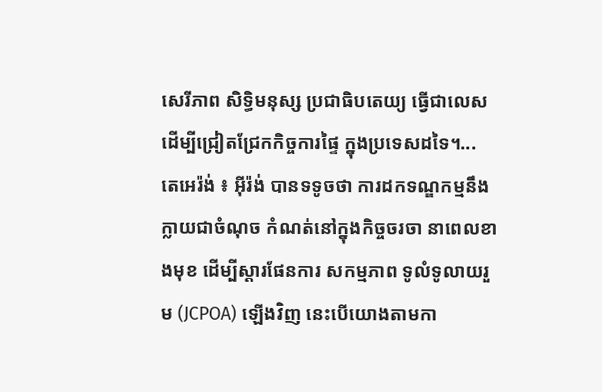សេរីភាព សិទ្ធិមនុស្ស ប្រជាធិបតេយ្យ ធ្វើជាលេស ដើម្បីជ្រៀតជ្រែកកិច្ចការផ្ទៃ ក្នុងប្រទេសដទៃ។...
តេអេរ៉ង់ ៖ អ៊ីរ៉ង់ បានទទូចថា ការដកទណ្ឌកម្មនឹងក្លាយជាចំណុច កំណត់នៅក្នុងកិច្ចចរចា នាពេលខាងមុខ ដើម្បីស្តារផែនការ សកម្មភាព ទូលំទូលាយរួម (JCPOA) ឡើងវិញ នេះបើយោងតាមកា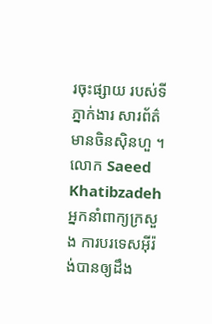រចុះផ្សាយ របស់ទីភ្នាក់ងារ សារព័ត៌មានចិនស៊ិនហួ ។ លោក Saeed Khatibzadeh អ្នកនាំពាក្យក្រសួង ការបរទេសអ៊ីរ៉ង់បានឲ្យដឹង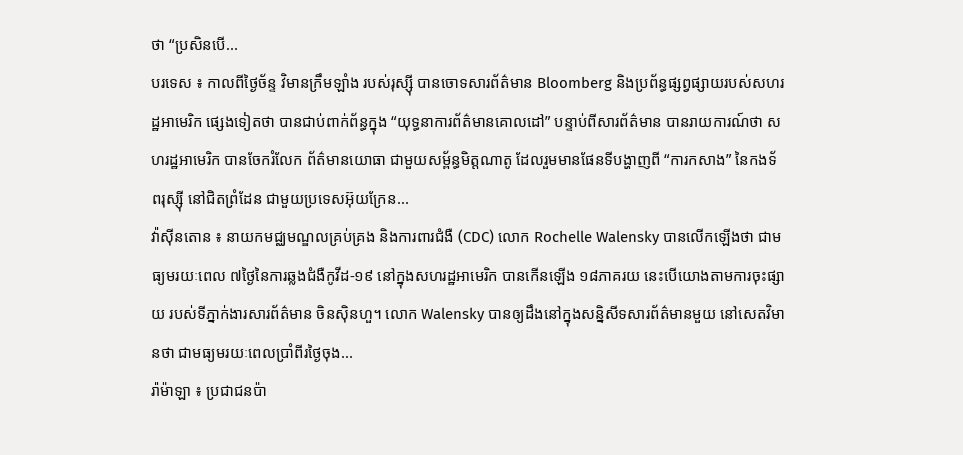ថា “ប្រសិនបើ...
បរទេស ៖ កាលពីថ្ងៃច័ន្ទ វិមានក្រឹមឡាំង របស់រុស្ស៊ី បានចោទសារព័ត៌មាន Bloomberg និងប្រព័ន្ធផ្សព្វផ្សាយរបស់សហរដ្ឋអាមេរិក ផ្សេងទៀតថា បានជាប់ពាក់ព័ន្ធក្នុង “យុទ្ធនាការព័ត៌មានគោលដៅ” បន្ទាប់ពីសារព័ត៌មាន បានរាយការណ៍ថា សហរដ្ឋអាមេរិក បានចែករំលែក ព័ត៌មានយោធា ជាមួយសម្ព័ន្ធមិត្តណាតូ ដែលរួមមានផែនទីបង្ហាញពី “ការកសាង” នៃកងទ័ពរុស្ស៊ី នៅជិតព្រំដែន ជាមួយប្រទេសអ៊ុយក្រែន...
វ៉ាស៊ីនតោន ៖ នាយកមជ្ឈមណ្ឌលគ្រប់គ្រង និងការពារជំងឺ (CDC) លោក Rochelle Walensky បានលើកឡើងថា ជាមធ្យមរយៈពេល ៧ថ្ងៃនៃការឆ្លងជំងឺកូវីដ-១៩ នៅក្នុងសហរដ្ឋអាមេរិក បានកើនឡើង ១៨ភាគរយ នេះបើយោងតាមការចុះផ្សាយ របស់ទីភ្នាក់ងារសារព័ត៌មាន ចិនស៊ិនហួ។ លោក Walensky បានឲ្យដឹងនៅក្នុងសន្និសីទសារព័ត៌មានមួយ នៅសេតវិមានថា ជាមធ្យមរយៈពេលប្រាំពីរថ្ងៃចុង...
រ៉ាម៉ាឡា ៖ ប្រជាជនប៉ា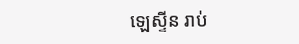ឡេស្ទីន រាប់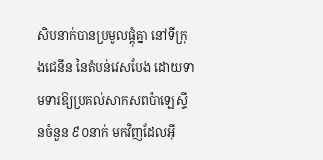សិបនាក់បានប្រមូលផ្តុំគ្នា នៅទីក្រុងជេនីន នៃតំបន់វេសបែង ដោយទាមទារឱ្យប្រគល់សាកសពប៉ាឡេស្ទីនចំនួន ៩០នាក់ មកវិញដែលអ៊ី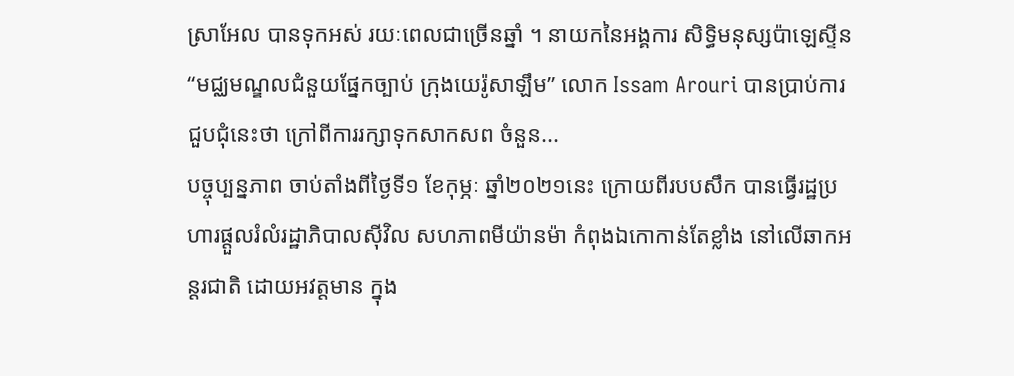ស្រាអែល បានទុកអស់ រយៈពេលជាច្រើនឆ្នាំ ។ នាយកនៃអង្គការ សិទ្ធិមនុស្សប៉ាឡេស្ទីន “មជ្ឈមណ្ឌលជំនួយផ្នែកច្បាប់ ក្រុងយេរ៉ូសាឡឹម” លោក Issam Arouri បានប្រាប់ការជួបជុំនេះថា ក្រៅពីការរក្សាទុកសាកសព ចំនួន...
បច្ចុប្បន្នភាព ចាប់តាំងពីថ្ងៃទី១ ខែកុម្ភៈ ឆ្នាំ២០២១នេះ ក្រោយពីរបបសឹក បានធ្វើរដ្ឋប្រហារផ្តួលរំលំរដ្ឋាភិបាលស៊ីវិល សហភាពមីយ៉ានម៉ា កំពុងឯកោកាន់តែខ្លាំង នៅលើឆាកអន្តរជាតិ ដោយអវត្តមាន ក្នុង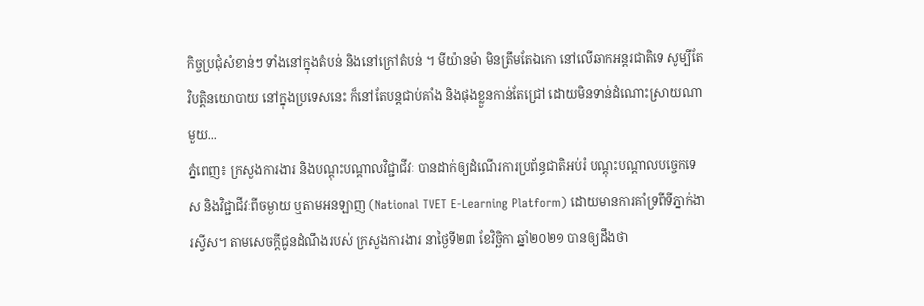កិច្ចប្រជុំសំខាន់ៗ ទាំងនៅក្នុងតំបន់ និងនៅក្រៅតំបន់ ។ មីយ៉ានម៉ា មិនត្រឹមតែឯកោ នៅលើឆាកអន្តរជាតិទេ សូម្បីតែវិបត្តិនយោបាយ នៅក្នុងប្រទេសនេះ ក៏នៅតែបន្តជាប់គាំង និងផុងខ្លួនកាន់តែជ្រៅ ដោយមិនទាន់ដំណោះស្រាយណាមួយ...
ភ្នំពេញ៖ ក្រសួងការងារ និងបណ្ដុះបណ្ដាលវិជ្ជាជីវៈ បានដាក់ឲ្យដំណើរការប្រព័ន្ធជាតិអប់រំ បណ្តុះបណ្តាលបច្ចេកទេស និងវិជ្ជាជីវៈពីចម្ងាយ ឬតាមអនឡាញ (National TVET E-Learning Platform) ដោយមានការគាំទ្រពីទីភ្នាក់ងារស្វីស។ តាមសេចក្ដីជូនដំណឹងរបស់ ក្រសួងការងារ នាថ្ងៃទី២៣ ខែវិច្ឆិកា ឆ្នាំ២០២១ បានឲ្យដឹងថា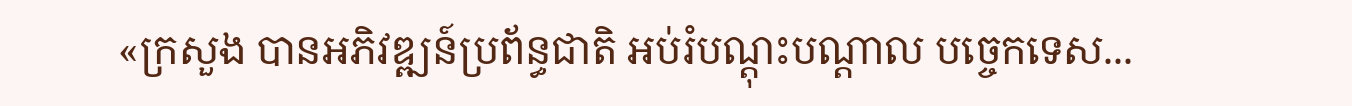«ក្រសួង បានអភិវឌ្ឍន៍ប្រព័ន្ធជាតិ អប់រំបណ្តុះបណ្តាល បច្ចេកទេស...